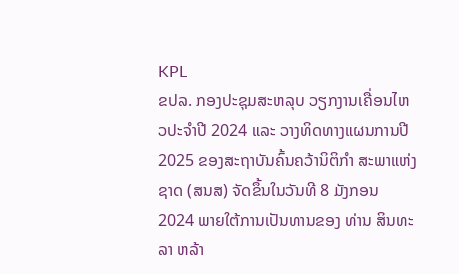KPL
ຂປລ. ກອງປະຊຸມສະຫລຸບ ວຽກງານເຄື່ອນໄຫວປະຈໍາປີ 2024 ແລະ ວາງທິດທາງແຜນການປີ 2025 ຂອງສະຖາບັນຄົ້ນຄວ້ານິຕິກໍາ ສະພາແຫ່ງຊາດ (ສນສ) ຈັດຂຶ້ນໃນວັນທີ 8 ມັງກອນ 2024 ພາຍໃຕ້ການເປັນທານຂອງ ທ່ານ ສິນທະລາ ຫລ້າ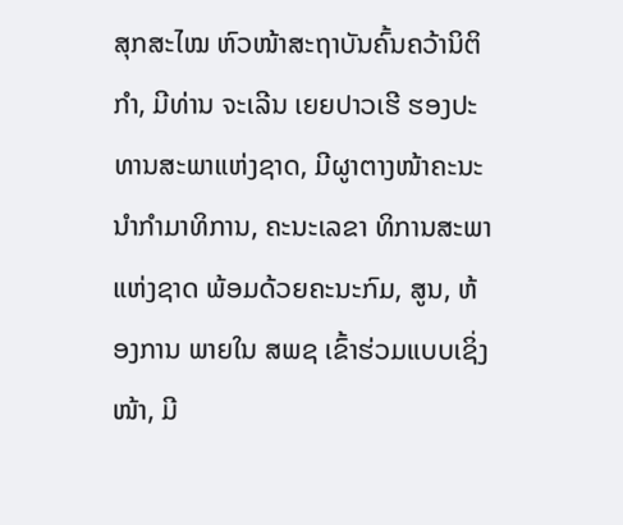ສຸກສະໄໝ ຫົວໜ້າສະຖາບັນຄົ້ນຄວ້ານິຕິກຳ, ມີທ່ານ ຈະເລີນ ເຍຍປາວເຮີ ຮອງປະທານສະພາແຫ່ງຊາດ, ມີຜູາຕາງໜ້າຄະນະນຳກໍາມາທິການ, ຄະນະເລຂາ ທິການສະພາແຫ່ງຊາດ ພ້ອມດ້ວຍຄະນະກົມ, ສູນ, ຫ້ອງການ ພາຍໃນ ສພຊ ເຂົ້າຮ່ວມແບບເຊິ່ງໜ້າ, ມີ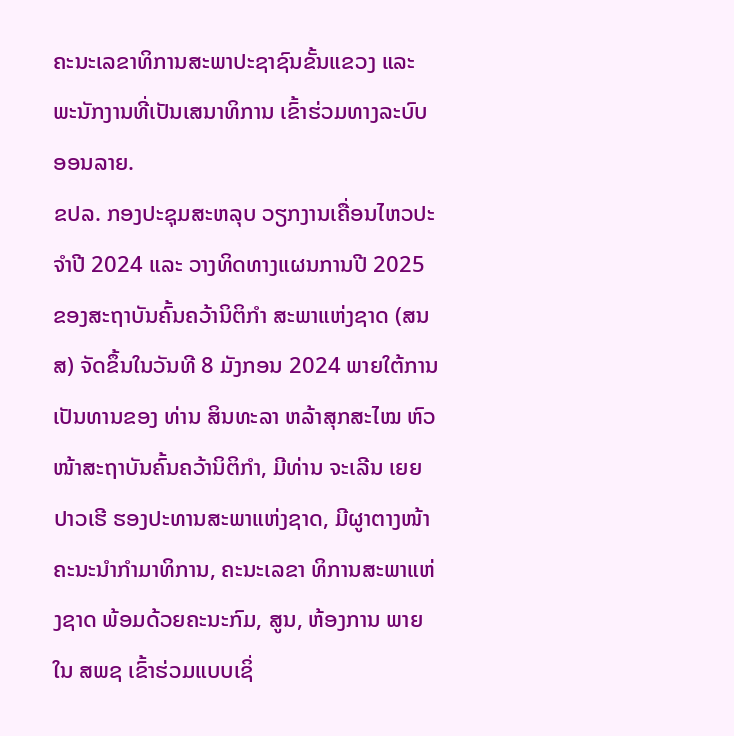ຄະນະເລຂາທິການສະພາປະຊາຊົນຂັ້ນແຂວງ ແລະ ພະນັກງານທີ່ເປັນເສນາທິການ ເຂົ້າຮ່ວມທາງລະບົບອອນລາຍ.
ຂປລ. ກອງປະຊຸມສະຫລຸບ ວຽກງານເຄື່ອນໄຫວປະຈໍາປີ 2024 ແລະ ວາງທິດທາງແຜນການປີ 2025 ຂອງສະຖາບັນຄົ້ນຄວ້ານິຕິກໍາ ສະພາແຫ່ງຊາດ (ສນສ) ຈັດຂຶ້ນໃນວັນທີ 8 ມັງກອນ 2024 ພາຍໃຕ້ການເປັນທານຂອງ ທ່ານ ສິນທະລາ ຫລ້າສຸກສະໄໝ ຫົວໜ້າສະຖາບັນຄົ້ນຄວ້ານິຕິກຳ, ມີທ່ານ ຈະເລີນ ເຍຍປາວເຮີ ຮອງປະທານສະພາແຫ່ງຊາດ, ມີຜູາຕາງໜ້າຄະນະນຳກໍາມາທິການ, ຄະນະເລຂາ ທິການສະພາແຫ່ງຊາດ ພ້ອມດ້ວຍຄະນະກົມ, ສູນ, ຫ້ອງການ ພາຍໃນ ສພຊ ເຂົ້າຮ່ວມແບບເຊິ່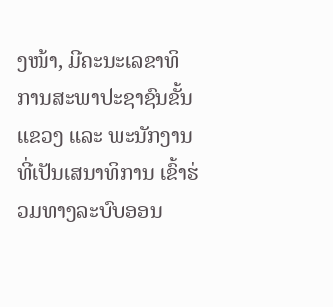ງໜ້າ, ມີຄະນະເລຂາທິການສະພາປະຊາຊົນຂັ້ນແຂວງ ແລະ ພະນັກງານທີ່ເປັນເສນາທິການ ເຂົ້າຮ່ວມທາງລະບົບອອນ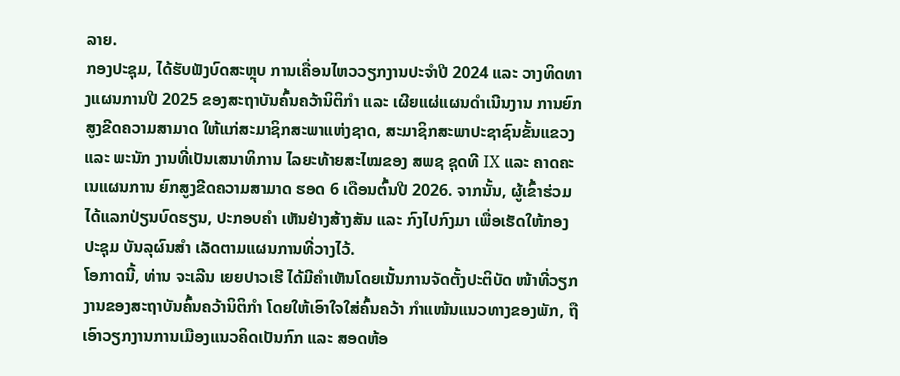ລາຍ.
ກອງປະຊຸມ, ໄດ້ຮັບຟັງບົດສະຫຼຸບ ການເຄື່ອນໄຫວວຽກງານປະຈໍາປີ 2024 ແລະ ວາງທິດທາງແຜນການປີ 2025 ຂອງສະຖາບັນຄົ້ນຄວ້ານິຕິກຳ ແລະ ເຜີຍແຜ່ແຜນດໍາເນີນງານ ການຍົກສູງຂີດຄວາມສາມາດ ໃຫ້ແກ່ສະມາຊິກສະພາແຫ່ງຊາດ, ສະມາຊິກສະພາປະຊາຊົນຂັ້ນແຂວງ ແລະ ພະນັກ ງານທີ່ເປັນເສນາທິການ ໄລຍະທ້າຍສະໄໝຂອງ ສພຊ ຊຸດທີ IX ແລະ ຄາດຄະເນແຜນການ ຍົກສູງຂີດຄວາມສາມາດ ຮອດ 6 ເດືອນຕົ້ນປີ 2026. ຈາກນັ້ນ, ຜູ້ເຂົ້າຮ່ວມໄດ້ແລກປ່ຽນບົດຮຽນ, ປະກອບຄໍາ ເຫັນຢ່າງສ້າງສັນ ແລະ ກົງໄປກົງມາ ເພື່ອເຮັດໃຫ້ກອງປະຊຸມ ບັນລຸຜົນສຳ ເລັດຕາມແຜນການທີ່ວາງໄວ້.
ໂອກາດນີ້, ທ່ານ ຈະເລີນ ເຍຍປາວເຮີ ໄດ້ມີຄໍາເຫັນໂດຍເນັ້ນການຈັດຕັ້ງປະຕິບັດ ໜ້າທີ່ວຽກງານຂອງສະຖາບັນຄົ້ນຄວ້ານິຕິກໍາ ໂດຍໃຫ້ເອົາໃຈໃສ່ຄົ້ນຄວ້າ ກໍາແໜ້ນແນວທາງຂອງພັກ, ຖືເອົາວຽກງານການເມືອງແນວຄິດເປັນກົກ ແລະ ສອດຫ້ອ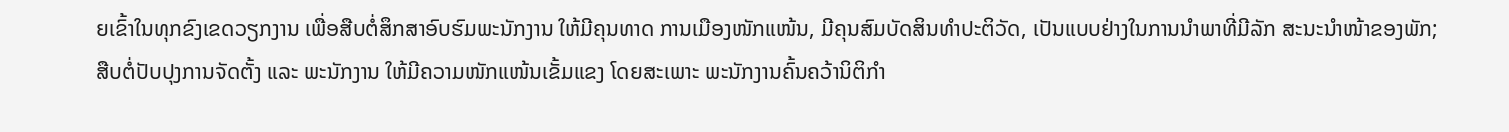ຍເຂົ້າໃນທຸກຂົງເຂດວຽກງານ ເພື່ອສືບຕໍ່ສຶກສາອົບຮົມພະນັກງານ ໃຫ້ມີຄຸນທາດ ການເມືອງໜັກແໜ້ນ, ມີຄຸນສົມບັດສິນທຳປະຕິວັດ, ເປັນແບບຢ່າງໃນການນຳພາທີ່ມີລັກ ສະນະນໍາໜ້າຂອງພັກ; ສືບຕໍ່ປັບປຸງການຈັດຕັ້ງ ແລະ ພະນັກງານ ໃຫ້ມີຄວາມໜັກແໜ້ນເຂັ້ມແຂງ ໂດຍສະເພາະ ພະນັກງານຄົ້ນຄວ້ານິຕິກໍາ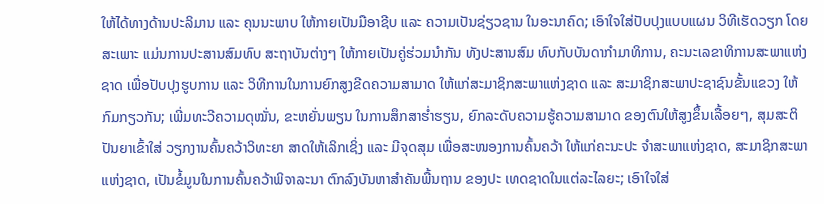ໃຫ້ໄດ້ທາງດ້ານປະລິມານ ແລະ ຄຸນນະພາບ ໃຫ້ກາຍເປັນມືອາຊີບ ແລະ ຄວາມເປັນຊ່ຽວຊານ ໃນອະນາຄົດ; ເອົາໃຈໃສ່ປັບປຸງແບບແຜນ ວິທີເຮັດວຽກ ໂດຍສະເພາະ ແມ່ນການປະສານສົມທົບ ສະຖາບັນຕ່າງໆ ໃຫ້ກາຍເປັນຄູ່ຮ່ວມນໍາກັນ ທັງປະສານສົມ ທົບກັບບັນດາກໍາມາທິການ, ຄະນະເລຂາທິການສະພາແຫ່ງຊາດ ເພື່ອປັບປຸງຮູບການ ແລະ ວິທີການໃນການຍົກສູງຂີດຄວາມສາມາດ ໃຫ້ແກ່ສະມາຊິກສະພາແຫ່ງຊາດ ແລະ ສະມາຊິກສະພາປະຊາຊົນຂັ້ນແຂວງ ໃຫ້ກົມກຽວກັນ; ເພີ່ມທະວີຄວາມດຸໝັ່ນ, ຂະຫຍັ່ນພຽນ ໃນການສຶກສາຮ່ຳຮຽນ, ຍົກລະດັບຄວາມຮູ້ຄວາມສາມາດ ຂອງຕົນໃຫ້ສູງຂຶ້ນເລື້ອຍໆ, ສຸມສະຕິປັນຍາເຂົ້າໃສ່ ວຽກງານຄົ້ນຄວ້າວິທະຍາ ສາດໃຫ້ເລິກເຊິ່ງ ແລະ ມີຈຸດສຸມ ເພື່ອສະໜອງການຄົ້ນຄວ້າ ໃຫ້ແກ່ຄະນະປະ ຈໍາສະພາແຫ່ງຊາດ, ສະມາຊິກສະພາແຫ່ງຊາດ, ເປັນຂໍ້ມູນໃນການຄົ້ນຄວ້າພິຈາລະນາ ຕົກລົງບັນຫາສໍາຄັນພື້ນຖານ ຂອງປະ ເທດຊາດໃນແຕ່ລະໄລຍະ; ເອົາໃຈໃສ່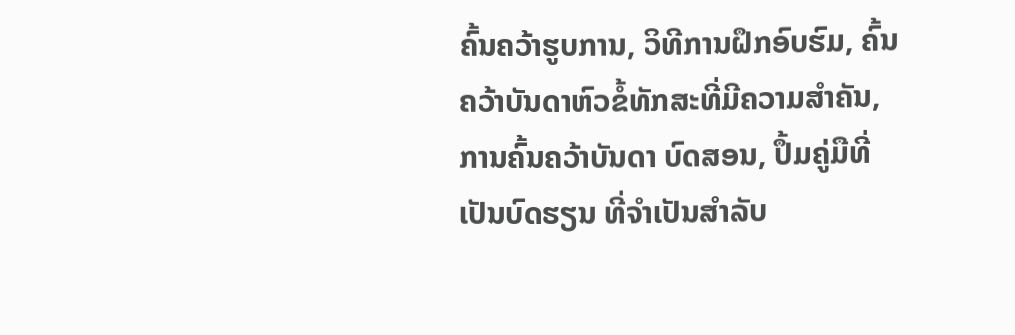ຄົ້ນຄວ້າຮູບການ, ວິທີການຝຶກອົບຮົມ, ຄົ້ນຄວ້າບັນດາຫົວຂໍ້ທັກສະທີ່ມີຄວາມສໍາຄັນ, ການຄົ້ນຄວ້າບັນດາ ບົດສອນ, ປຶ້ມຄູ່ມືທີ່ເປັນບົດຮຽນ ທີ່ຈໍາເປັນສໍາລັບ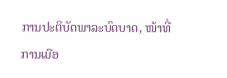ການປະຕິບັດພາລະບົດບາດ, ໜ້າທີ່ການເມືອ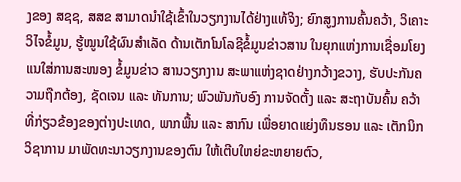ງຂອງ ສຊຊ, ສສຂ ສາມາດນໍາໃຊ້ເຂົ້າໃນວຽກງານໄດ້ຢ່າງແທ້ຈິງ; ຍົກສູງການຄົ້ນຄວ້າ, ວິເຄາະວິໄຈຂໍ້ມູນ, ຮູ້ໝູນໃຊ້ຜົນສໍາເລັດ ດ້ານເຕັກໂນໂລຊີຂໍ້ມູນຂ່າວສານ ໃນຍຸກແຫ່ງການເຊື່ອມໂຍງ ແນໃສ່ການສະໜອງ ຂໍ້ມູນຂ່າວ ສານວຽກງານ ສະພາແຫ່ງຊາດຢ່າງກວ້າງຂວາງ, ຮັບປະກັນຄວາມຖືກຕ້ອງ, ຊັດເຈນ ແລະ ທັນການ; ພົວພັນກັບອົງ ການຈັດຕັ້ງ ແລະ ສະຖາບັນຄົ້ນ ຄວ້າທີ່ກ່ຽວຂ້ອງຂອງຕ່າງປະເທດ, ພາກພື້ນ ແລະ ສາກົນ ເພື່ອຍາດແຍ່ງທຶນຮອນ ແລະ ເຕັກນິກວິຊາການ ມາພັດທະນາວຽກງານຂອງຕົນ ໃຫ້ເຕີບໃຫຍ່ຂະຫຍາຍຕົວ,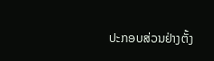ປະກອບສ່ວນຢ່າງຕັ້ງ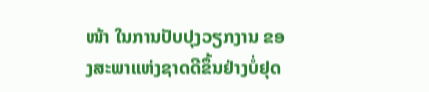ໜ້າ ໃນການປັບປຸງວຽກງານ ຂອງສະພາແຫ່ງຊາດດີຂຶ້ນຢ່າງບໍ່ຢຸດ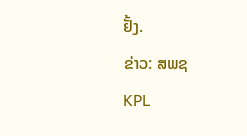ຢັ້ງ.
ຂ່າວ: ສພຊ
KPL